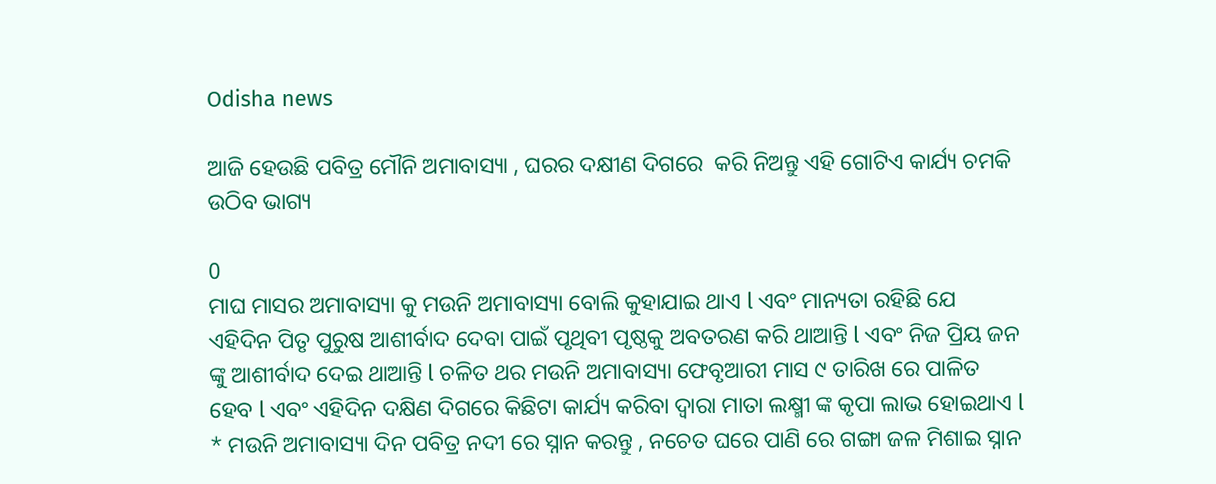Odisha news

ଆଜି ହେଉଛି ପବିତ୍ର ମୌନି ଅମାବାସ୍ୟା , ଘରର ଦକ୍ଷୀଣ ଦିଗରେ  କରି ନିଅନ୍ତୁ ଏହି ଗୋଟିଏ କାର୍ଯ୍ୟ ଚମକି ଉଠିବ ଭାଗ୍ୟ

0
ମାଘ ମାସର ଅମାବାସ୍ୟା କୁ ମଉନି ଅମାବାସ୍ୟା ବୋଲି କୁହାଯାଇ ଥାଏ l ଏବଂ ମାନ୍ୟତା ରହିଛି ଯେ ଏହିଦିନ ପିତୃ ପୁରୁଷ ଆଶୀର୍ବାଦ ଦେବା ପାଇଁ ପୃଥିବୀ ପୃଷ୍ଠକୁ ଅବତରଣ କରି ଥାଆନ୍ତି l ଏବଂ ନିଜ ପ୍ରିୟ ଜନ ଙ୍କୁ ଆଶୀର୍ବାଦ ଦେଇ ଥାଆନ୍ତି l ଚଳିତ ଥର ମଉନି ଅମାବାସ୍ୟା ଫେବୃଆରୀ ମାସ ୯ ତାରିଖ ରେ ପାଳିତ ହେବ l ଏବଂ ଏହିଦିନ ଦକ୍ଷିଣ ଦିଗରେ କିଛିଟା କାର୍ଯ୍ୟ କରିବା ଦ୍ୱାରା ମାତା ଲକ୍ଷ୍ମୀ ଙ୍କ କୃପା ଲାଭ ହୋଇଥାଏ l
* ମଉନି ଅମାବାସ୍ୟା ଦିନ ପବିତ୍ର ନଦୀ ରେ ସ୍ନାନ କରନ୍ତୁ , ନଚେତ ଘରେ ପାଣି ରେ ଗଙ୍ଗା ଜଳ ମିଶାଇ ସ୍ନାନ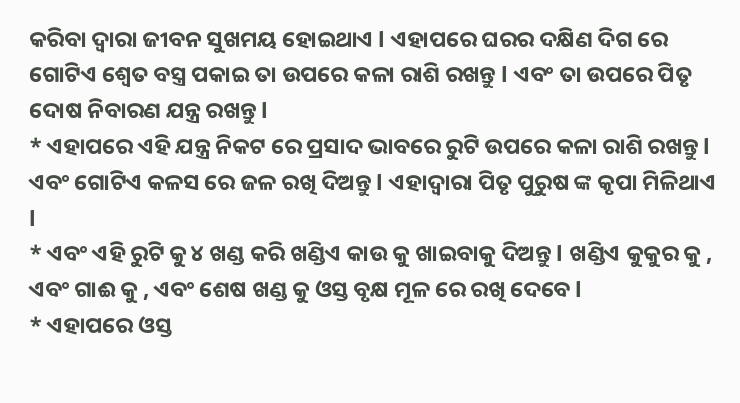କରିବା ଦ୍ୱାରା ଜୀବନ ସୁଖମୟ ହୋଇଥାଏ l ଏହାପରେ ଘରର ଦକ୍ଷିଣ ଦିଗ ରେ ଗୋଟିଏ ଶ୍ୱେତ ବସ୍ତ୍ର ପକାଇ ତା ଉପରେ କଳା ରାଶି ରଖନ୍ତୁ l ଏବଂ ତା ଉପରେ ପିତୃ ଦୋଷ ନିବାରଣ ଯନ୍ତ୍ର ରଖନ୍ତୁ l
* ଏହାପରେ ଏହି ଯନ୍ତ୍ର ନିକଟ ରେ ପ୍ରସାଦ ଭାବରେ ରୁଟି ଉପରେ କଳା ରାଶି ରଖନ୍ତୁ l ଏବଂ ଗୋଟିଏ କଳସ ରେ ଜଳ ରଖି ଦିଅନ୍ତୁ l ଏହାଦ୍ୱାରା ପିତୃ ପୁରୁଷ ଙ୍କ କୃପା ମିଳିଥାଏ l
* ଏବଂ ଏହି ରୁଟି କୁ ୪ ଖଣ୍ଡ କରି ଖଣ୍ଡିଏ କାଉ କୁ ଖାଇବାକୁ ଦିଅନ୍ତୁ l ଖଣ୍ଡିଏ କୁକୁର କୁ , ଏବଂ ଗାଈ କୁ , ଏବଂ ଶେଷ ଖଣ୍ଡ କୁ ଓସ୍ତ ବୃକ୍ଷ ମୂଳ ରେ ରଖି ଦେବେ l
* ଏହାପରେ ଓସ୍ତ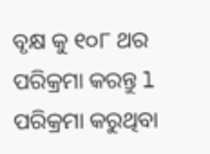ବୃକ୍ଷ କୁ ୧୦୮ ଥର ପରିକ୍ରମା କରନ୍ତୁ l ପରିକ୍ରମା କରୁଥିବା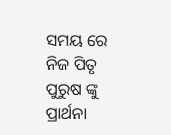ସମୟ ରେ ନିଜ ପିତୃ ପୁରୁଷ ଙ୍କୁ ପ୍ରାର୍ଥନା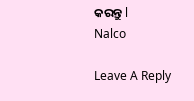କରନ୍ତୁ l
Nalco

Leave A Reply